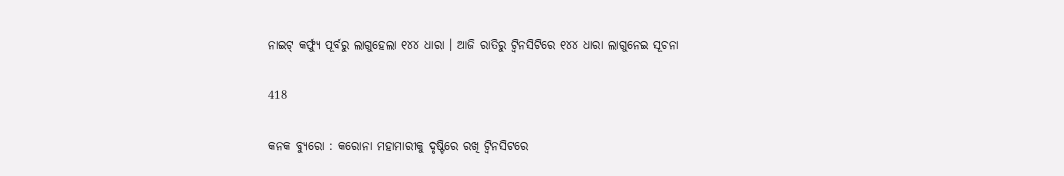ନାଇଟ୍ କର୍ଫ୍ୟୁ ପୂର୍ବରୁ ଲାଗୁହେଲା ୧୪୪ ଧାରା । ଆଜି ରାତିରୁ ଟ୍ୱିନସିଟିରେ ୧୪୪ ଧାରା ଲାଗୁନେଇ ସୂଚନା

418

କନକ ବ୍ୟୁରୋ : କରୋନା ମହାମାରୀକୁ ଦୃଷ୍ଟିରେ ରଖି ଟ୍ୱିନସିଟରେ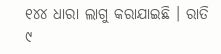୧୪୪ ଧାରା ଲାଗୁ କରାଯାଇଛି । ରାତି ୯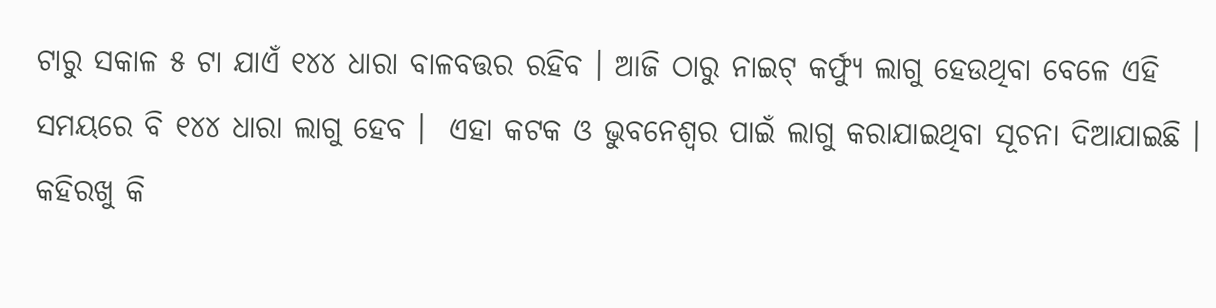ଟାରୁ ସକାଳ ୫ ଟା ଯାଏଁ ୧୪୪ ଧାରା ବାଳବତ୍ତର ରହିବ । ଆଜି ଠାରୁ ନାଇଟ୍ କର୍ଫ୍ୟୁ ଲାଗୁ ହେଉଥିବା ବେଳେ ଏହି ସମୟରେ ବି ୧୪୪ ଧାରା ଲାଗୁ ହେବ ।  ଏହା କଟକ ଓ ଭୁବନେଶ୍ୱର ପାଇଁ ଲାଗୁ କରାଯାଇଥିବା ସୂଚନା ଦିଆଯାଇଛି ।
କହିରଖୁ କି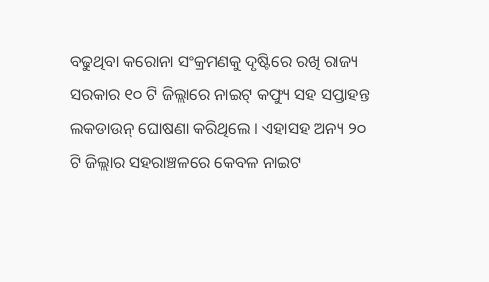ବଢୁଥିବା କରୋନା ସଂକ୍ରମଣକୁ ଦୃଷ୍ଟିରେ ରଖି ରାଜ୍ୟ ସରକାର ୧୦ ଟି ଜିଲ୍ଲାରେ ନାଇଟ୍ କଫ୍ୟୁ ସହ ସପ୍ତାହନ୍ତ ଲକଡାଉନ୍ ଘୋଷଣା କରିଥିଲେ । ଏହାସହ ଅନ୍ୟ ୨୦ ଟି ଜିଲ୍ଲାର ସହରାଞ୍ଚଳରେ କେବଳ ନାଇଟ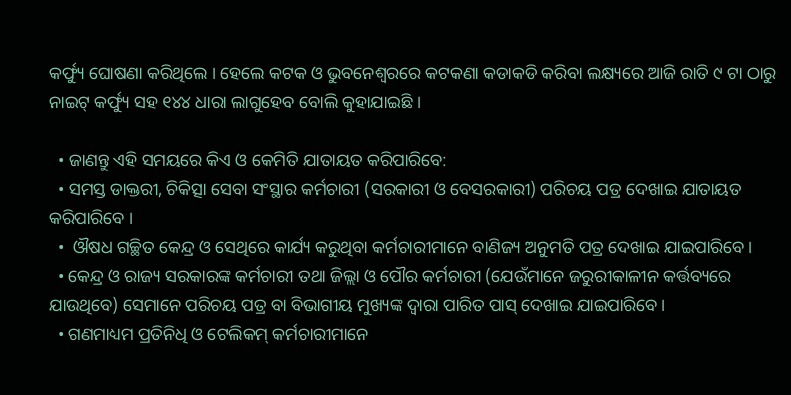କର୍ଫ୍ୟୁ ଘୋଷଣା କରିଥିଲେ । ହେଲେ କଟକ ଓ ଭୁବନେଶ୍ୱରରେ କଟକଣା କଡାକଡି କରିବା ଲକ୍ଷ୍ୟରେ ଆଜି ରାତି ୯ ଟା ଠାରୁ ନାଇଟ୍ କର୍ଫ୍ୟୁ ସହ ୧୪୪ ଧାରା ଲାଗୁହେବ ବୋଲି କୁହାଯାଇଛି ।

  • ଜାଣନ୍ତୁ ଏହି ସମୟରେ କିଏ ଓ କେମିତି ଯାତାୟତ କରିପାରିବେ:
  • ସମସ୍ତ ଡାକ୍ତରୀ, ଚିକିତ୍ସା ସେବା ସଂସ୍ଥାର କର୍ମଚାରୀ (ସରକାରୀ ଓ ବେସରକାରୀ) ପରିଚୟ ପତ୍ର ଦେଖାଇ ଯାତାୟତ କରିପାରିବେ ।
  •  ଔଷଧ ଗଚ୍ଛିତ କେନ୍ଦ୍ର ଓ ସେଥିରେ କାର୍ଯ୍ୟ କରୁଥିବା କର୍ମଚାରୀମାନେ ବାଣିଜ୍ୟ ଅନୁମତି ପତ୍ର ଦେଖାଇ ଯାଇପାରିବେ ।
  • କେନ୍ଦ୍ର ଓ ରାଜ୍ୟ ସରକାରଙ୍କ କର୍ମଚାରୀ ତଥା ଜିଲ୍ଲା ଓ ପୌର କର୍ମଚାରୀ (ଯେଉଁମାନେ ଜରୁରୀକାଳୀନ କର୍ତ୍ତବ୍ୟରେ ଯାଉଥିବେ) ସେମାନେ ପରିଚୟ ପତ୍ର ବା ବିଭାଗୀୟ ମୁଖ୍ୟଙ୍କ ଦ୍ୱାରା ପାରିତ ପାସ୍ ଦେଖାଇ ଯାଇପାରିବେ ।
  • ଗଣମାଧ୍ୟମ ପ୍ରତିନିଧି ଓ ଟେଲିକମ୍ କର୍ମଚାରୀମାନେ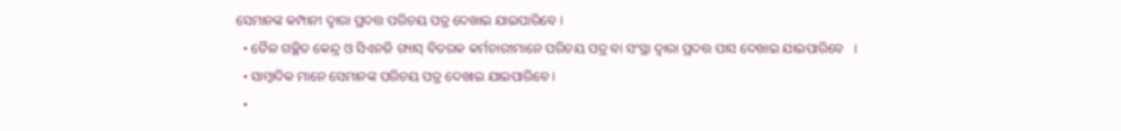ସେମାନଙ୍କ କମ୍ପାନୀ ଦ୍ୱାରା ପ୍ରଦତ୍ତ ପରିଚୟ ପତ୍ର ଦେଖାଇ ଯାଇପାରିବେ ।
  • ତୈଳ ଗଚ୍ଛିତ କେନ୍ଦ୍ର ଓ ସିଏନଜି ଗ୍ୟାସ୍ ବିତରକ କର୍ମଚାରୀମାନେ ପରିଚୟ ପତ୍ର ବା ସଂସ୍ଥା ଦ୍ୱାରା ପ୍ରଦତ୍ତ ପାସ ଦେଖାଇ ଯାଇପାରିବେ   ।
  • ସାମ୍ବାଦିକ ମାନେ ସେମାନଙ୍କ ପରିଚୟ ପତ୍ର ଦେଖାଇ ଯାଇପାରିବେ ।
  •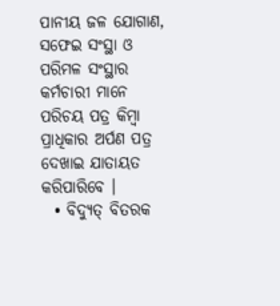ପାନୀୟ ଜଳ ଯୋଗାଣ, ସଫେଇ ସଂସ୍ଥା ଓ ପରିମଳ ସଂସ୍ଥାର କର୍ମଚାରୀ ମାନେ ପରିଚୟ ପତ୍ର କିମ୍ବା ପ୍ରାଧିକାର ଅର୍ପଣ ପତ୍ର ଦେଖାଇ ଯାତାୟତ କରିପାରିବେ ।
  • ବିଦ୍ୟୁତ୍ ବିତରକ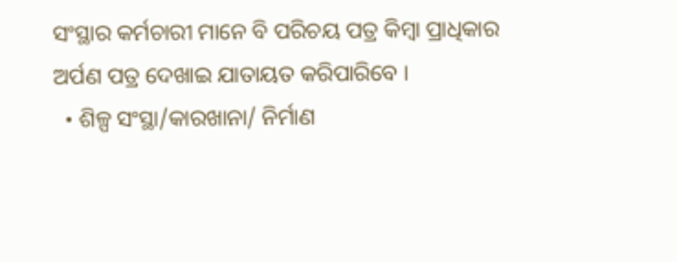ସଂସ୍ଥାର କର୍ମଚାରୀ ମାନେ ବି ପରିଚୟ ପତ୍ର କିମ୍ବା ପ୍ରାଧିକାର ଅର୍ପଣ ପତ୍ର ଦେଖାଇ ଯାତାୟତ କରିପାରିବେ ।
  • ଶିଳ୍ପ ସଂସ୍ଥା/କାରଖାନା/ ନିର୍ମାଣ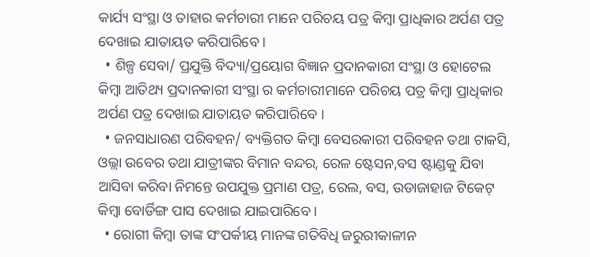କାର୍ଯ୍ୟ ସଂସ୍ଥା ଓ ତାହାର କର୍ମଚାରୀ ମାନେ ପରିଚୟ ପତ୍ର କିମ୍ବା ପ୍ରାଧିକାର ଅର୍ପଣ ପତ୍ର ଦେଖାଇ ଯାତାୟତ କରିପାରିବେ ।
  • ଶିଳ୍ପ ସେବା/ ପ୍ରଯୁକ୍ତି ବିଦ୍ୟା/ପ୍ରୟୋଗ ବିଜ୍ଞାନ ପ୍ରଦାନକାରୀ ସଂସ୍ଥା ଓ ହୋଟେଲ କିମ୍ବା ଆତିଥ୍ୟ ପ୍ରଦାନକାରୀ ସଂସ୍ଥା ର କର୍ମଚାରୀମାନେ ପରିଚୟ ପତ୍ର କିମ୍ବା ପ୍ରାଧିକାର ଅର୍ପଣ ପତ୍ର ଦେଖାଇ ଯାତାୟତ କରିପାରିବେ ।
  • ଜନସାଧାରଣ ପରିବହନ/ ବ୍ୟକ୍ତିଗତ କିମ୍ବା ବେସରକାରୀ ପରିବହନ ତଥା ଟାକସି, ଓଲ୍ଲା ଉବେର ତଥା ଯାତ୍ରୀଙ୍କର ବିମାନ ବନ୍ଦର, ରେଳ ଷ୍ଟେସନ,ବସ ଷ୍ଟାଣ୍ଡକୁ ଯିବା ଆସିବା କରିବା ନିମନ୍ତେ ଉପଯୁକ୍ତ ପ୍ରମାଣ ପତ୍ର, ରେଲ, ବସ, ଉଡାଜାହାଜ ଟିକେଟ୍ କିମ୍ବା ବୋର୍ଡିଙ୍ଗ ପାସ ଦେଖାଇ ଯାଇପାରିବେ ।
  • ରୋଗୀ କିମ୍ବା ତାଙ୍କ ସଂପର୍କୀୟ ମାନଙ୍କ ଗତିବିଧି ଜରୁରୀକାଳୀନ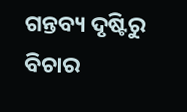ଗନ୍ତବ୍ୟ ଦୃଷ୍ଟିରୁ ବିଚାର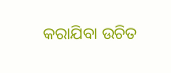କରାଯିବା ଉଚିତ